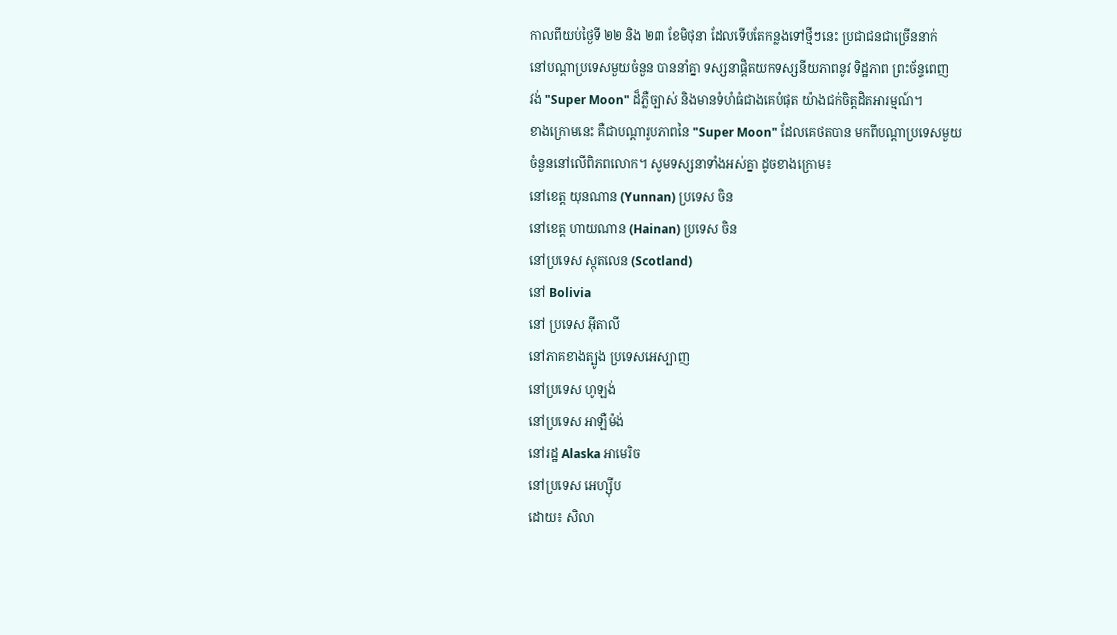កាលពីយប់ថ្ងៃទី ២២ និង ២៣ ខែមិថុនា ដែលទើបតែកន្លងទៅថ្មីៗនេះ ប្រជាជនជាច្រើននាក់
នៅបណ្តាប្រទេសមួយចំនួន បាននាំគ្នា ទស្សនាផ្តិតយកទស្សនីយភាពនូវ ទិដ្ឋភាព ព្រះច័ន្ទពេញ
វង់ "Super Moon" ដ៏ភ្លឺច្បាស់ និងមានទំហំធំជាងគេបំផុត យ៉ាងជក់ចិត្តដិតអារម្មណ៍។
ខាងក្រោមនេះ គឺជាបណ្តារូបភាពនៃ "Super Moon" ដែលគេថតបាន មកពីបណ្តាប្រទេសមួយ
ចំនួននៅលើពិភពលោក។ សូមទស្សនាទាំងអស់គ្នា ដូចខាងក្រោម៖
នៅខេត្ត យុនណាន (Yunnan) ប្រទេស ចិន
នៅខេត្ត ហាយណាន (Hainan) ប្រទេស ចិន
នៅប្រទេស ស្កុតលេន (Scotland)
នៅ Bolivia
នៅ ប្រទេស អ៊ីតាលី
នៅភាគខាងត្បូង ប្រទេសអេស្បាញ
នៅប្រទេស ហូឡង់
នៅប្រទេស អាឡឺម៉ង់
នៅរដ្ឋ Alaska អាមេរិច
នៅប្រទេស អេហ្ស៊ីប
ដោយ៖ សិលា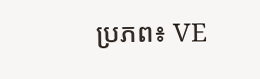ប្រភព៖ VE